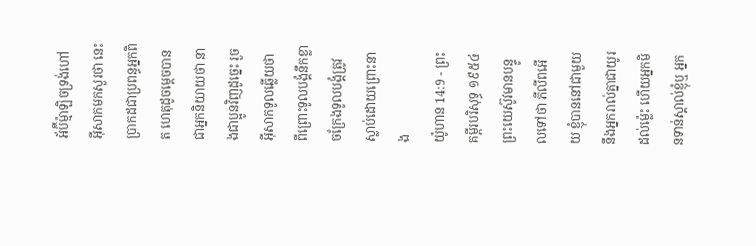អ័ប៊ីម៉្មាឡិចទ្រង់ហៅអ៊ីសាកមកសួរថា នេះប្រាកដជាប្រពន្ធអ្នកពិត ហេតុដូចម្តេចបានជាអ្នកនិយាយថា នាងជាប្អូនវិញដូច្នេះ រួចអ៊ីសាកទូលឆ្លើយថា ពីព្រោះទូលបង្គំនឹកខ្លាចក្រែងទូលបង្គំត្រូវស្លាប់ដោយព្រោះនាង
យ៉ូហាន 14:9 - ព្រះគម្ពីរបរិសុទ្ធ ១៩៥៤ ព្រះយេស៊ូវមានបន្ទូលទៅថា ភីលីពអើយ ខ្ញុំបាននៅជាមួយនឹងអ្នករាល់គ្នាជាយូរដល់ម៉្លេះ ហើយអ្នកមិនទាន់ស្គាល់ខ្ញុំឬ អ្នក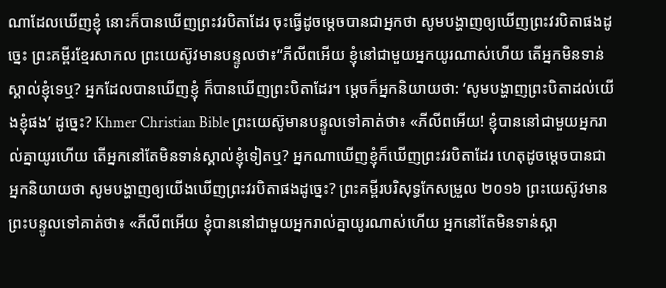ណាដែលឃើញខ្ញុំ នោះក៏បានឃើញព្រះវរបិតាដែរ ចុះធ្វើដូចម្តេចបានជាអ្នកថា សូមបង្ហាញឲ្យឃើញព្រះវរបិតាផងដូច្នេះ ព្រះគម្ពីរខ្មែរសាកល ព្រះយេស៊ូវមានបន្ទូលថា៖“ភីលីពអើយ ខ្ញុំនៅជាមួយអ្នកយូរណាស់ហើយ តើអ្នកមិនទាន់ស្គាល់ខ្ញុំទេឬ? អ្នកដែលបានឃើញខ្ញុំ ក៏បានឃើញព្រះបិតាដែរ។ ម្ដេចក៏អ្នកនិយាយថា: ‘សូមបង្ហាញព្រះបិតាដល់យើងខ្ញុំផង’ ដូច្នេះ? Khmer Christian Bible ព្រះយេស៊ូមានបន្ទូលទៅគាត់ថា៖ «ភីលីពអើយ! ខ្ញុំបាននៅជាមួយអ្នករាល់គ្នាយូរហើយ តើអ្នកនៅតែមិនទាន់ស្គាល់ខ្ញុំទៀតឬ? អ្នកណាឃើញខ្ញុំក៏ឃើញព្រះវរបិតាដែរ ហេតុដូចម្តេចបានជាអ្នកនិយាយថា សូមបង្ហាញឲ្យយើងឃើញព្រះវរបិតាផងដូច្នេះ? ព្រះគម្ពីរបរិសុទ្ធកែសម្រួល ២០១៦ ព្រះយេស៊ូវមានព្រះបន្ទូលទៅគាត់ថា៖ «ភីលីពអើយ ខ្ញុំបាននៅជាមួយអ្នករាល់គ្នាយូរណាស់ហើយ អ្នកនៅតែមិនទាន់ស្គា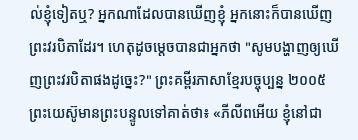ល់ខ្ញុំទៀតឬ? អ្នកណាដែលបានឃើញខ្ញុំ អ្នកនោះក៏បានឃើញព្រះវរបិតាដែរ។ ហេតុដូចម្តេចបានជាអ្នកថា "សូមបង្ហាញឲ្យឃើញព្រះវរបិតាផងដូច្នេះ?" ព្រះគម្ពីរភាសាខ្មែរបច្ចុប្បន្ន ២០០៥ ព្រះយេស៊ូមានព្រះបន្ទូលទៅគាត់ថា៖ «ភីលីពអើយ ខ្ញុំនៅជា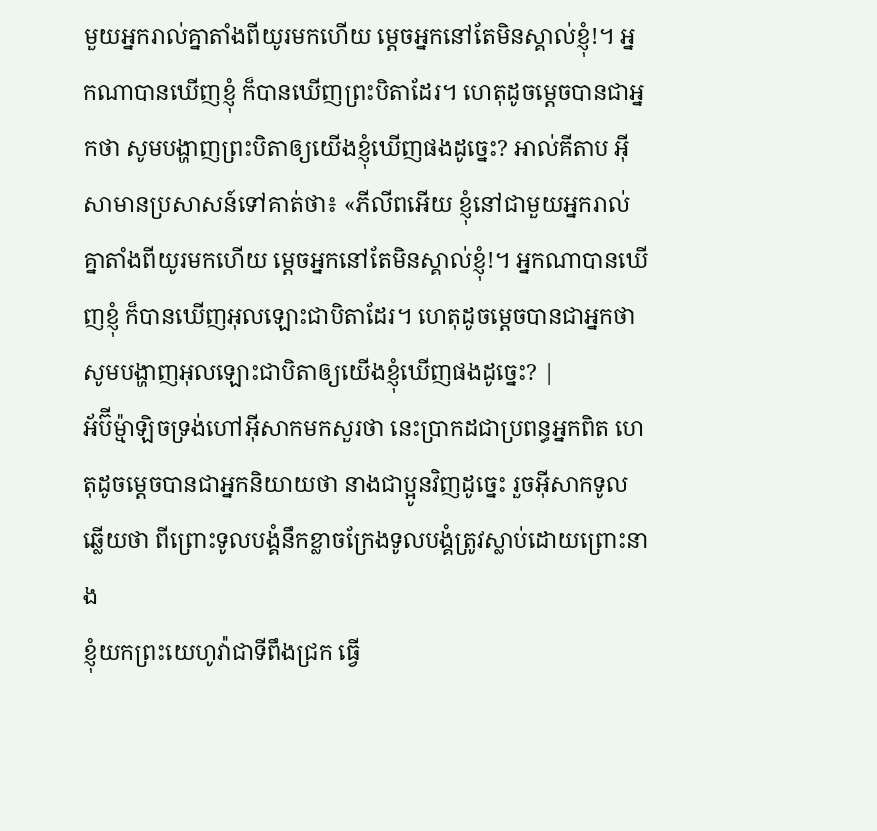មួយអ្នករាល់គ្នាតាំងពីយូរមកហើយ ម្ដេចអ្នកនៅតែមិនស្គាល់ខ្ញុំ!។ អ្នកណាបានឃើញខ្ញុំ ក៏បានឃើញព្រះបិតាដែរ។ ហេតុដូចម្ដេចបានជាអ្នកថា សូមបង្ហាញព្រះបិតាឲ្យយើងខ្ញុំឃើញផងដូច្នេះ? អាល់គីតាប អ៊ីសាមានប្រសាសន៍ទៅគាត់ថា៖ «ភីលីពអើយ ខ្ញុំនៅជាមួយអ្នករាល់គ្នាតាំងពីយូរមកហើយ ម្ដេចអ្នកនៅតែមិនស្គាល់ខ្ញុំ!។ អ្នកណាបានឃើញខ្ញុំ ក៏បានឃើញអុលឡោះជាបិតាដែរ។ ហេតុដូចម្ដេចបានជាអ្នកថា សូមបង្ហាញអុលឡោះជាបិតាឲ្យយើងខ្ញុំឃើញផងដូច្នេះ? |
អ័ប៊ីម៉្មាឡិចទ្រង់ហៅអ៊ីសាកមកសួរថា នេះប្រាកដជាប្រពន្ធអ្នកពិត ហេតុដូចម្តេចបានជាអ្នកនិយាយថា នាងជាប្អូនវិញដូច្នេះ រួចអ៊ីសាកទូលឆ្លើយថា ពីព្រោះទូលបង្គំនឹកខ្លាចក្រែងទូលបង្គំត្រូវស្លាប់ដោយព្រោះនាង
ខ្ញុំយកព្រះយេហូវ៉ាជាទីពឹងជ្រក ធ្វើ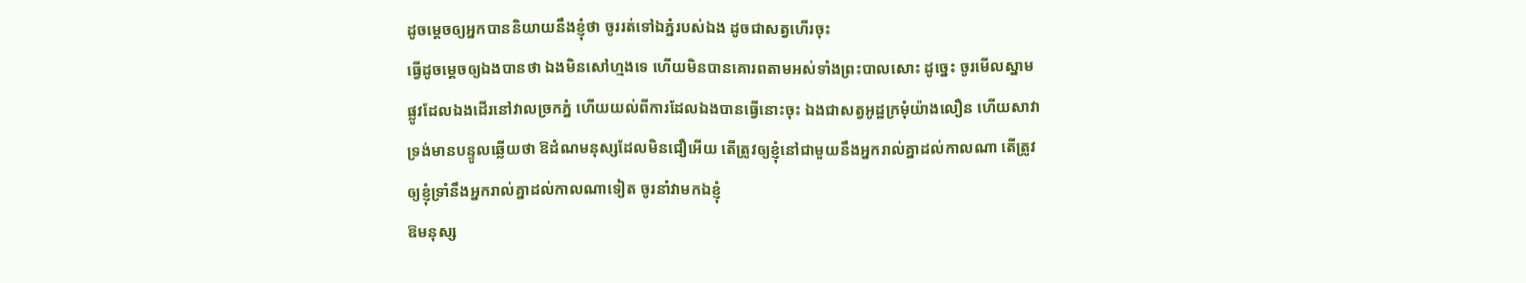ដូចម្តេចឲ្យអ្នកបាននិយាយនឹងខ្ញុំថា ចូររត់ទៅឯភ្នំរបស់ឯង ដូចជាសត្វហើរចុះ
ធ្វើដូចម្តេចឲ្យឯងបានថា ឯងមិនសៅហ្មងទេ ហើយមិនបានគោរពតាមអស់ទាំងព្រះបាលសោះ ដូច្នេះ ចូរមើលស្នាមផ្លូវដែលឯងដើរនៅវាលច្រកភ្នំ ហើយយល់ពីការដែលឯងបានធ្វើនោះចុះ ឯងជាសត្វអូដ្ឋក្រមុំយ៉ាងលឿន ហើយសាវា
ទ្រង់មានបន្ទូលឆ្លើយថា ឱដំណមនុស្សដែលមិនជឿអើយ តើត្រូវឲ្យខ្ញុំនៅជាមួយនឹងអ្នករាល់គ្នាដល់កាលណា តើត្រូវឲ្យខ្ញុំទ្រាំនឹងអ្នករាល់គ្នាដល់កាលណាទៀត ចូរនាំវាមកឯខ្ញុំ
ឱមនុស្ស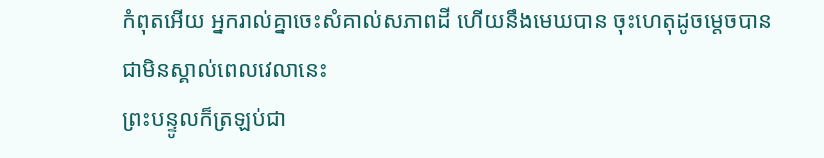កំពុតអើយ អ្នករាល់គ្នាចេះសំគាល់សភាពដី ហើយនឹងមេឃបាន ចុះហេតុដូចម្តេចបានជាមិនស្គាល់ពេលវេលានេះ
ព្រះបន្ទូលក៏ត្រឡប់ជា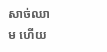សាច់ឈាម ហើយ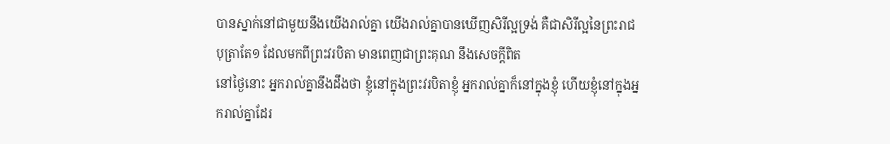បានស្នាក់នៅជាមួយនឹងយើងរាល់គ្នា យើងរាល់គ្នាបានឃើញសិរីល្អទ្រង់ គឺជាសិរីល្អនៃព្រះរាជបុត្រាតែ១ ដែលមកពីព្រះវរបិតា មានពេញជាព្រះគុណ នឹងសេចក្ដីពិត
នៅថ្ងៃនោះ អ្នករាល់គ្នានឹងដឹងថា ខ្ញុំនៅក្នុងព្រះវរបិតាខ្ញុំ អ្នករាល់គ្នាក៏នៅក្នុងខ្ញុំ ហើយខ្ញុំនៅក្នុងអ្នករាល់គ្នាដែរ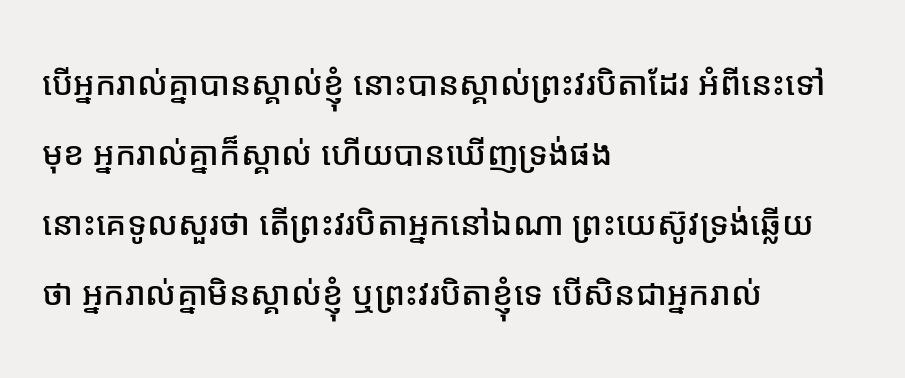បើអ្នករាល់គ្នាបានស្គាល់ខ្ញុំ នោះបានស្គាល់ព្រះវរបិតាដែរ អំពីនេះទៅមុខ អ្នករាល់គ្នាក៏ស្គាល់ ហើយបានឃើញទ្រង់ផង
នោះគេទូលសួរថា តើព្រះវរបិតាអ្នកនៅឯណា ព្រះយេស៊ូវទ្រង់ឆ្លើយថា អ្នករាល់គ្នាមិនស្គាល់ខ្ញុំ ឬព្រះវរបិតាខ្ញុំទេ បើសិនជាអ្នករាល់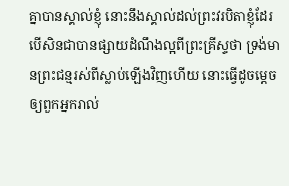គ្នាបានស្គាល់ខ្ញុំ នោះនឹងស្គាល់ដល់ព្រះវរបិតាខ្ញុំដែរ
បើសិនជាបានផ្សាយដំណឹងល្អពីព្រះគ្រីស្ទថា ទ្រង់មានព្រះជន្មរស់ពីស្លាប់ឡើងវិញហើយ នោះធ្វើដូចម្តេចឲ្យពួកអ្នករាល់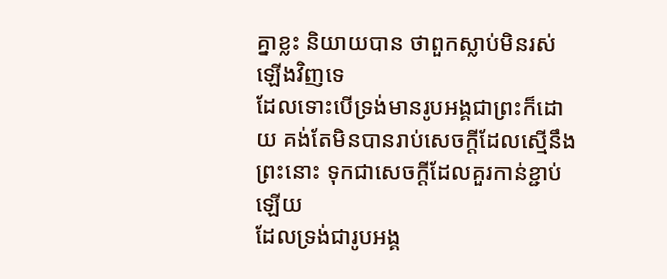គ្នាខ្លះ និយាយបាន ថាពួកស្លាប់មិនរស់ឡើងវិញទេ
ដែលទោះបើទ្រង់មានរូបអង្គជាព្រះក៏ដោយ គង់តែមិនបានរាប់សេចក្ដីដែលស្មើនឹងព្រះនោះ ទុកជាសេចក្ដីដែលគួរកាន់ខ្ជាប់ឡើយ
ដែលទ្រង់ជារូបអង្គ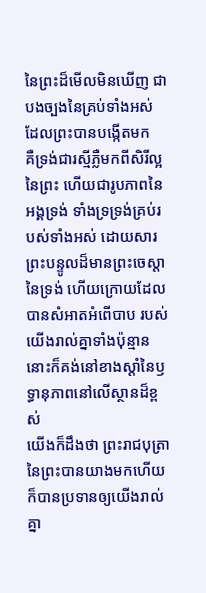នៃព្រះដ៏មើលមិនឃើញ ជាបងច្បងនៃគ្រប់ទាំងអស់ ដែលព្រះបានបង្កើតមក
គឺទ្រង់ជារស្មីភ្លឺមកពីសិរីល្អនៃព្រះ ហើយជារូបភាពនៃអង្គទ្រង់ ទាំងទ្រទ្រង់គ្រប់របស់ទាំងអស់ ដោយសារព្រះបន្ទូលដ៏មានព្រះចេស្តានៃទ្រង់ ហើយក្រោយដែលបានសំអាតអំពើបាប របស់យើងរាល់គ្នាទាំងប៉ុន្មាន នោះក៏គង់នៅខាងស្តាំនៃឫទ្ធានុភាពនៅលើស្ថានដ៏ខ្ពស់
យើងក៏ដឹងថា ព្រះរាជបុត្រានៃព្រះបានយាងមកហើយ ក៏បានប្រទានឲ្យយើងរាល់គ្នា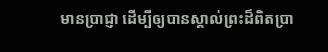មានប្រាជ្ញា ដើម្បីឲ្យបានស្គាល់ព្រះដ៏ពិតប្រា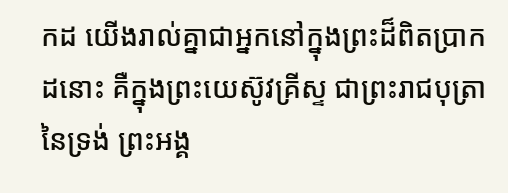កដ យើងរាល់គ្នាជាអ្នកនៅក្នុងព្រះដ៏ពិតប្រាកដនោះ គឺក្នុងព្រះយេស៊ូវគ្រីស្ទ ជាព្រះរាជបុត្រានៃទ្រង់ ព្រះអង្គ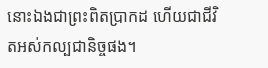នោះឯងជាព្រះពិតប្រាកដ ហើយជាជីវិតអស់កល្បជានិច្ចផង។